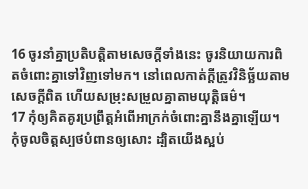16 ចូរនាំគ្នាប្រតិបត្តិតាមសេចក្ដីទាំងនេះ ចូរនិយាយការពិតចំពោះគ្នាទៅវិញទៅមក។ នៅពេលកាត់ក្ដីត្រូវវិនិច្ឆ័យតាមសេចក្ដីពិត ហើយសម្រុះសម្រួលគ្នាតាមយុត្តិធម៌។
17 កុំឲ្យគិតគូរប្រព្រឹត្តអំពើអាក្រក់ចំពោះគ្នានឹងគ្នាឡើយ។ កុំចូលចិត្តស្បថបំពានឲ្យសោះ ដ្បិតយើងស្អប់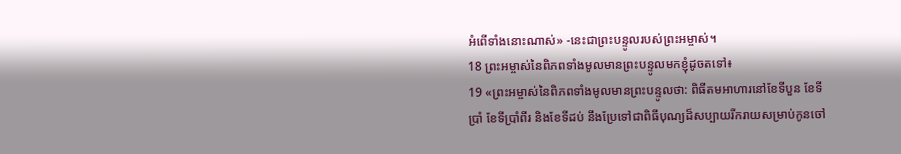អំពើទាំងនោះណាស់» -នេះជាព្រះបន្ទូលរបស់ព្រះអម្ចាស់។
18 ព្រះអម្ចាស់នៃពិភពទាំងមូលមានព្រះបន្ទូលមកខ្ញុំដូចតទៅ៖
19 «ព្រះអម្ចាស់នៃពិភពទាំងមូលមានព្រះបន្ទូលថា: ពិធីតមអាហារនៅខែទីបួន ខែទីប្រាំ ខែទីប្រាំពីរ និងខែទីដប់ នឹងប្រែទៅជាពិធីបុណ្យដ៏សប្បាយរីករាយសម្រាប់កូនចៅ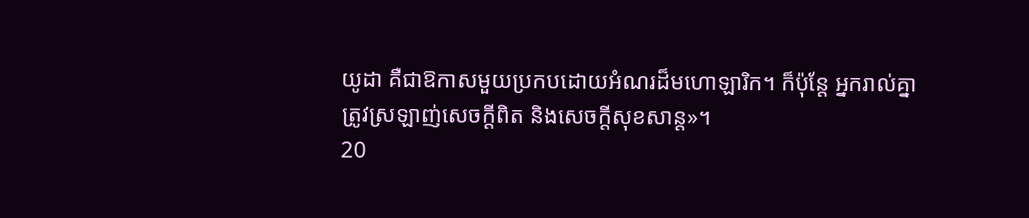យូដា គឺជាឱកាសមួយប្រកបដោយអំណរដ៏មហោឡារិក។ ក៏ប៉ុន្តែ អ្នករាល់គ្នាត្រូវស្រឡាញ់សេចក្ដីពិត និងសេចក្ដីសុខសាន្ត»។
20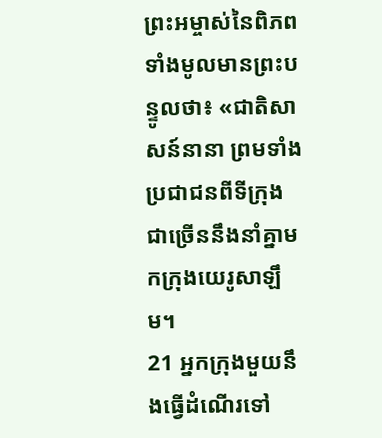ព្រះអម្ចាស់នៃពិភពទាំងមូលមានព្រះបន្ទូលថា៖ «ជាតិសាសន៍នានា ព្រមទាំងប្រជាជនពីទីក្រុងជាច្រើននឹងនាំគ្នាមកក្រុងយេរូសាឡឹម។
21 អ្នកក្រុងមួយនឹងធ្វើដំណើរទៅ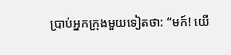ប្រាប់អ្នកក្រុងមួយទៀតថា: “មក៍! យើ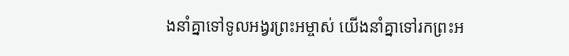ងនាំគ្នាទៅទូលអង្វរព្រះអម្ចាស់ យើងនាំគ្នាទៅរកព្រះអ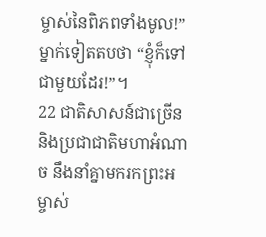ម្ចាស់នៃពិភពទាំងមូល!” ម្នាក់ទៀតតបថា “ខ្ញុំក៏ទៅជាមួយដែរ!”។
22 ជាតិសាសន៍ជាច្រើន និងប្រជាជាតិមហាអំណាច នឹងនាំគ្នាមករកព្រះអម្ចាស់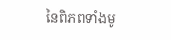នៃពិភពទាំងមូ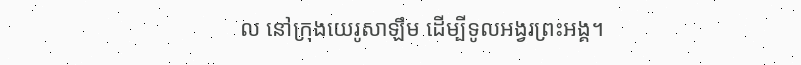ល នៅក្រុងយេរូសាឡឹម ដើម្បីទូលអង្វរព្រះអង្គ។